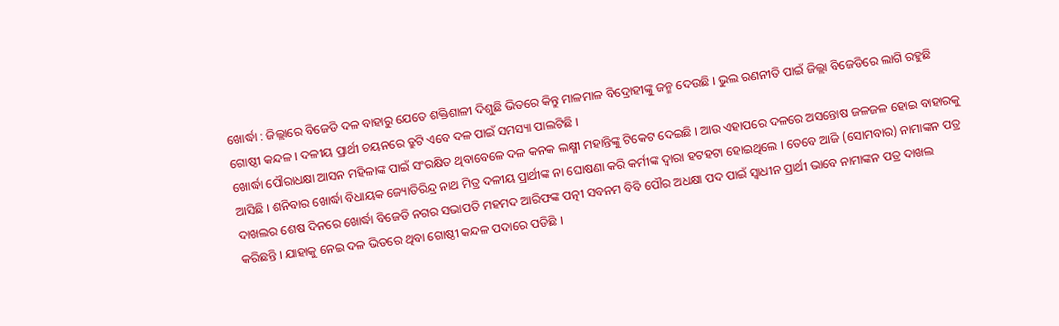ଖୋର୍ଦ୍ଧା : ଜିଲ୍ଲାରେ ବିଜେଡି ଦଳ ବାହାରୁ ଯେତେ ଶକ୍ତିଶାଳୀ ଦିଶୁଛି ଭିତରେ କିନ୍ତୁ ମାଳମାଳ ବିଦ୍ରୋହୀଙ୍କୁ ଜନ୍ମ ଦେଉଛି । ଭୁଲ ରଣନୀତି ପାଇଁ ଜିଲ୍ଲା ବିଜେଡିରେ ଲାଗି ରହୁଛି ଗୋଷ୍ଠୀ କନ୍ଦଳ । ଦଳୀୟ ପ୍ରାର୍ଥୀ ଚୟନରେ ତ୍ରୁଟି ଏବେ ଦଳ ପାଇଁ ସମସ୍ୟା ପାଲଟିଛି ।
ଖୋର୍ଦ୍ଧା ପୌରାଧକ୍ଷା ଆସନ ମହିଳାଙ୍କ ପାଇଁ ସଂରକ୍ଷିତ ଥିବାବେଳେ ଦଳ କନକ ଲକ୍ଷ୍ମୀ ମହାନ୍ତିଙ୍କୁ ଟିକେଟ ଦେଇଛି । ଆଉ ଏହାପରେ ଦଳରେ ଅସନ୍ତୋଷ ଜଳଜଳ ହୋଇ ବାହାରକୁ ଆସିଛି । ଶନିବାର ଖୋର୍ଦ୍ଧା ବିଧାୟକ ଜ୍ୟୋତିରିନ୍ଦ୍ର ନାଥ ମିତ୍ର ଦଳୀୟ ପ୍ରାର୍ଥୀଙ୍କ ନା ଘୋଷଣା କରି କର୍ମୀଙ୍କ ଦ୍ୱାରା ହଟହଟା ହୋଇଥିଲେ । ତେବେ ଆଜି (ସୋମବାର) ନାମାଙ୍କନ ପତ୍ର ଦାଖଲର ଶେଷ ଦିନରେ ଖୋର୍ଦ୍ଧା ବିଜେଡି ନଗର ସଭାପତି ମହମଦ ଆରିଫଙ୍କ ପତ୍ନୀ ସବନମ ବିବି ପୌର ଅଧକ୍ଷା ପଦ ପାଇଁ ସ୍ୱାଧୀନ ପ୍ରାର୍ଥୀ ଭାବେ ନାମାଙ୍କନ ପତ୍ର ଦାଖଲ କରିଛନ୍ତି । ଯାହାକୁ ନେଇ ଦଳ ଭିତରେ ଥିବା ଗୋଷ୍ଠୀ କନ୍ଦଳ ପଦାରେ ପଡିଛି ।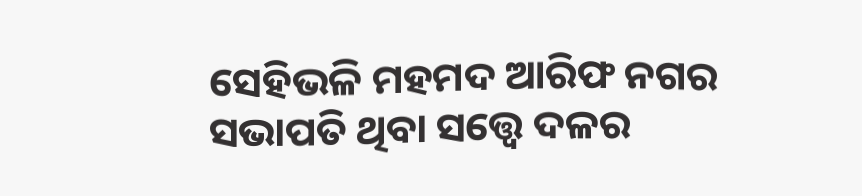ସେହିଭଳି ମହମଦ ଆରିଫ ନଗର ସଭାପତି ଥିବା ସତ୍ତ୍ୱେ ଦଳର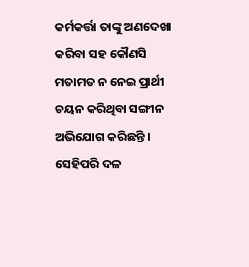କର୍ମକର୍ତ୍ତା ତାଙ୍କୁ ଅଣଦେଖା କରିବା ସହ କୌଣସି ମତାମତ ନ ନେଇ ପ୍ରାର୍ଥୀ ଚୟନ କରିଥିବା ସଙ୍ଗୀନ ଅଭିଯୋଗ କରିଛନ୍ତି । ସେହିପରି ଦଳ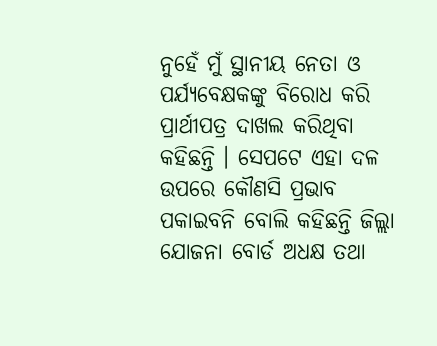ନୁହେଁ ମୁଁ ସ୍ଥାନୀୟ ନେତା ଓ ପର୍ଯ୍ୟବେକ୍ଷକଙ୍କୁ ବିରୋଧ କରି ପ୍ରାର୍ଥୀପତ୍ର ଦାଖଲ କରିଥିବା କହିଛନ୍ତି । ସେପଟେ ଏହା ଦଳ ଉପରେ କୌଣସି ପ୍ରଭାବ ପକାଇବନି ବୋଲି କହିଛନ୍ତି ଜିଲ୍ଲା ଯୋଜନା ବୋର୍ଡ ଅଧକ୍ଷ ତଥା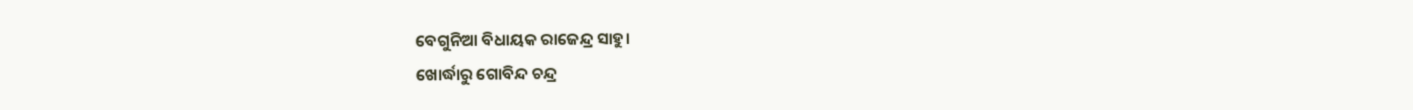ବେଗୁନିଆ ବିଧାୟକ ରାଜେନ୍ଦ୍ର ସାହୁ।
ଖୋର୍ଦ୍ଧାରୁ ଗୋବିନ୍ଦ ଚନ୍ଦ୍ର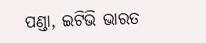ପଣ୍ଡା, ଇଟିଭି ଭାରତ